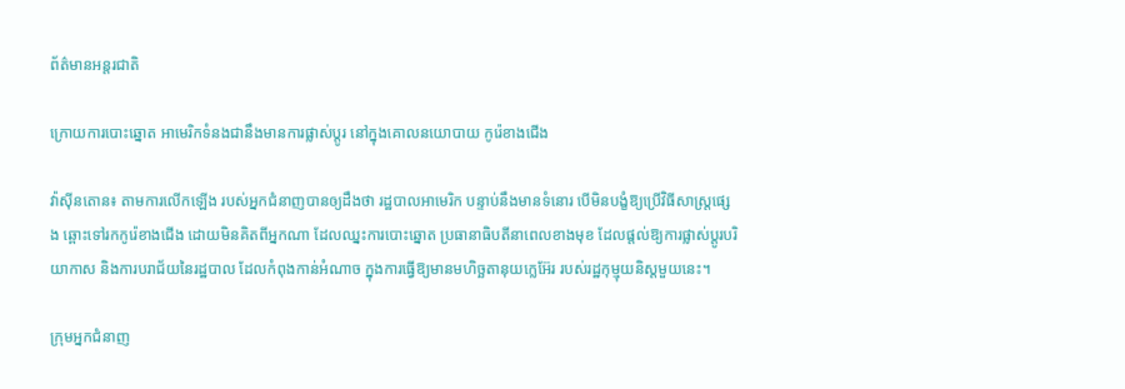ព័ត៌មានអន្តរជាតិ

ក្រោយការបោះឆ្នោត អាមេរិកទំនងជានឹងមានការផ្លាស់ប្តូរ នៅក្នុងគោលនយោបាយ កូរ៉េខាងជើង

វ៉ាស៊ីនតោន៖ តាមការលើកឡើង របស់អ្នកជំនាញបានឲ្យដឹងថា រដ្ឋបាលអាមេរិក បន្ទាប់នឹងមានទំនោរ បើមិនបង្ខំឱ្យប្រើវិធីសាស្រ្តផ្សេង ឆ្ពោះទៅរកកូរ៉េខាងជើង ដោយមិនគិតពីអ្នកណា ដែលឈ្នះការបោះឆ្នោត ប្រធានាធិបតីនាពេលខាងមុខ ដែលផ្តល់ឱ្យការផ្លាស់ប្តូរបរិយាកាស និងការបរាជ័យនៃរដ្ឋបាល ដែលកំពុងកាន់អំណាច ក្នុងការធ្វើឱ្យមានមហិច្ឆតានុយក្លេអ៊ែរ របស់រដ្ឋកុម្មុយនិស្តមួយនេះ។

ក្រុមអ្នកជំនាញ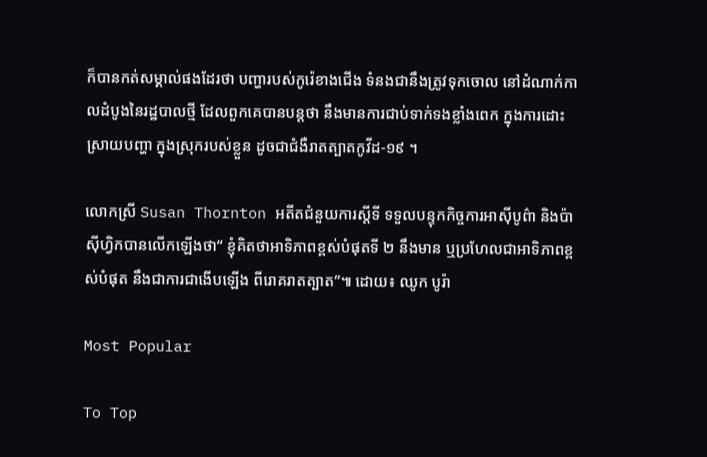ក៏បានកត់សម្គាល់ផងដែរថា បញ្ហារបស់កូរ៉េខាងជើង ទំនងជានឹងត្រូវទុកចោល នៅដំណាក់កាលដំបូងនៃរដ្ឋបាលថ្មី ដែលពួកគេបានបន្ដថា នឹងមានការជាប់ទាក់ទងខ្លាំងពេក ក្នុងការដោះស្រាយបញ្ហា ក្នុងស្រុករបស់ខ្លួន ដូចជាជំងឺរាតត្បាតកូវីដ-១៩ ។

លោកស្រី Susan Thornton អតីតជំនួយការស្តីទី ទទួលបន្ទុកកិច្ចការអាស៊ីបូព៌ា និងប៉ាស៊ីហ្វិកបានលើកឡើងថា“ ខ្ញុំគិតថាអាទិភាពខ្ពស់បំផុតទី ២ នឹងមាន ឬប្រហែលជាអាទិភាពខ្ពស់បំផុត នឹងជាការជាងើបឡើង ពីរោគរាតត្បាត”៕ ដោយ៖ ឈូក បូរ៉ា

Most Popular

To Top